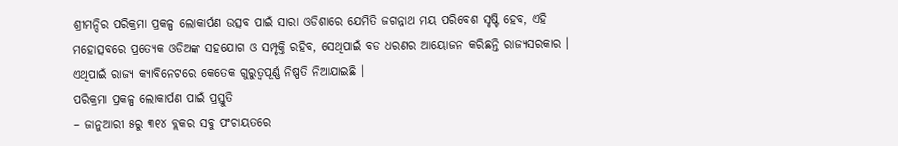ଶ୍ରୀମନ୍ଦିର ପରିକ୍ରମା ପ୍ରକଳ୍ପ ଲୋକାର୍ପଣ ଉତ୍ସବ ପାଇଁ ସାରା ଓଡିଶାରେ ଯେମିତି ଜଗନ୍ନାଥ ମୟ ପରିବେଶ ସୃଷ୍ଟି ହେବ, ଏହି ମହୋତ୍ସବରେ ପ୍ରତ୍ୟେକ ଓଡିଅଙ୍କ ସହଯୋଗ ଓ ସମ୍ପୃକ୍ତି ରହିବ, ସେଥିପାଇଁ ବଡ ଧରଣର ଆୟୋଜନ କରିଛନ୍ତି ରାଜ୍ୟସରକାର । ଏଥିପାଇଁ ରାଜ୍ୟ କ୍ୟାବିନେଟରେ କେତେକ ଗୁରୁତ୍ୱପୂର୍ଣ୍ଣ ନିଷ୍ପତି ନିଆଯାଇଛି ।
ପରିକ୍ରମା ପ୍ରକଳ୍ପ ଲୋକାର୍ପଣ ପାଇଁ ପ୍ରସ୍ତୁତି
– ଜାନୁଆରୀ ୫ରୁ ୩୧୪ ବ୍ଲକର ସବୁ ପଂଚାୟତରେ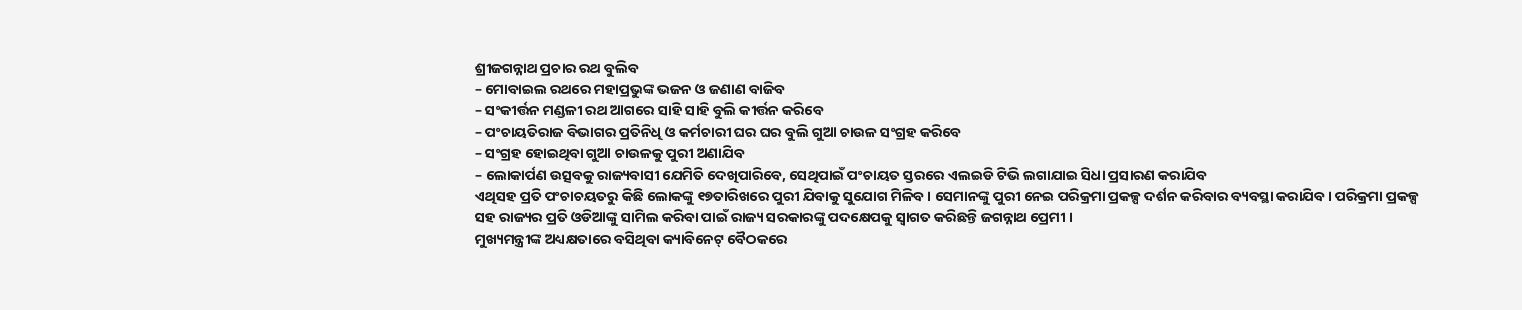ଶ୍ରୀଜଗନ୍ନାଥ ପ୍ରଚାର ରଥ ବୁଲିବ
– ମୋବାଇଲ ରଥରେ ମହାପ୍ରଭୁଙ୍କ ଭଜନ ଓ ଜଣାଣ ବାଜିବ
– ସଂକୀର୍ତ୍ତନ ମଣ୍ଡଳୀ ରଥ ଆଗରେ ସାହି ସାହି ବୁଲି କୀର୍ତ୍ତନ କରିବେ
– ପଂଚାୟତିରାଜ ବିଭାଗର ପ୍ରତିନିଧି ଓ କର୍ମଚାରୀ ଘର ଘର ବୁଲି ଗୁଆ ଚାଉଳ ସଂଗ୍ରହ କରିବେ
– ସଂଗ୍ରହ ହୋଇଥିବା ଗୁଆ ଚାଉଳକୁ ପୁରୀ ଅଣାଯିବ
– ଲୋକାର୍ପଣ ଉତ୍ସବକୁ ରାଜ୍ୟବାସୀ ଯେମିତି ଦେଖିପାରିବେ, ସେଥିପାଇଁ ପଂଚାୟତ ସ୍ତରରେ ଏଲଇଡି ଟିଭି ଲଗାଯାଇ ସିଧା ପ୍ରସାରଣ କରାଯିବ
ଏଥିସହ ପ୍ରତି ପଂଚାଚୟତରୁ କିଛି ଲୋକଙ୍କୁ ୧୭ତାରିଖରେ ପୁରୀ ଯିବାକୁ ସୁଯୋଗ ମିଳିବ । ସେମାନଙ୍କୁ ପୁରୀ ନେଇ ପରିକ୍ରମା ପ୍ରକଳ୍ପ ଦର୍ଶନ କରିବାର ବ୍ୟବସ୍ଥା କରାଯିବ । ପରିକ୍ରମା ପ୍ରକଳ୍ପ ସହ ରାଜ୍ୟର ପ୍ରତି ଓଡିଆଙ୍କୁ ସାମିଲ କରିବା ପାଇଁ ରାଜ୍ୟ ସରକାରଙ୍କୁ ପଦକ୍ଷେପକୁ ସ୍ୱାଗତ କରିଛନ୍ତି ଜଗନ୍ନାଥ ପ୍ରେମୀ ।
ମୁଖ୍ୟମନ୍ତ୍ରୀଙ୍କ ଅଧ୍ୟକ୍ଷତାରେ ବସିଥିବା କ୍ୟାବିନେଟ୍ ବୈଠକରେ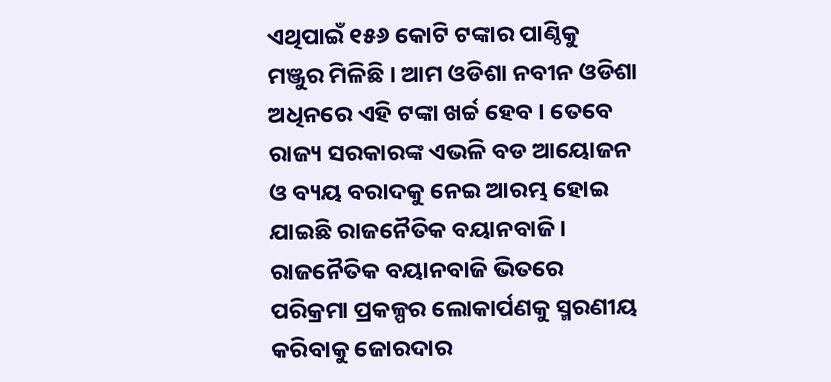ଏଥିପାଇଁ ୧୫୬ କୋଟି ଟଙ୍କାର ପାଣ୍ଠିକୁ ମଞ୍ଜୁର ମିଳିଛି । ଆମ ଓଡିଶା ନବୀନ ଓଡିଶା ଅଧିନରେ ଏହି ଟଙ୍କା ଖର୍ଚ୍ଚ ହେବ । ତେବେ ରାଜ୍ୟ ସରକାରଙ୍କ ଏଭଳି ବଡ ଆୟୋଜନ ଓ ବ୍ୟୟ ବରାଦକୁ ନେଇ ଆରମ୍ଭ ହୋଇ ଯାଇଛି ରାଜନୈତିକ ବୟାନବାଜି ।
ରାଜନୈତିକ ବୟାନବାଜି ଭିତରେ ପରିକ୍ରମା ପ୍ରକଳ୍ପର ଲୋକାର୍ପଣକୁ ସ୍ମରଣୀୟ କରିବାକୁ ଜୋରଦାର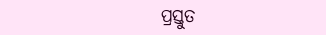ପ୍ରସ୍ତୁତ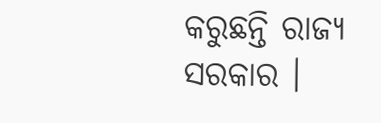କରୁଛନ୍ତି ରାଜ୍ୟ ସରକାର ।